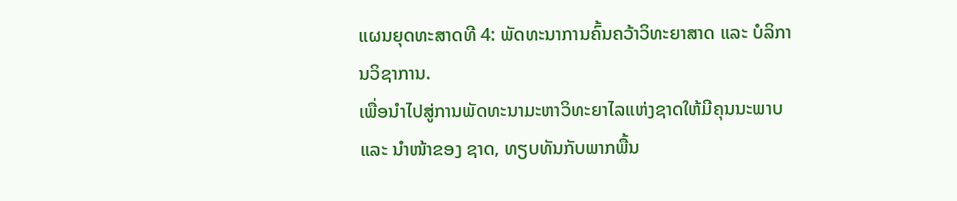ແຜນຍຸດທະສາດທີ 4: ພັດທະນາການຄົ້ນຄວ້າວິທະຍາສາດ ແລະ ບໍລິການວິຊາການ.
ເພື່ອນຳໄປສູ່ການພັດທະນາມະຫາວິທະຍາໄລແຫ່ງຊາດໃຫ້ມີຄຸນນະພາບ ແລະ ນຳໜ້າຂອງ ຊາດ, ທຽບທັນກັບພາກພື້ນ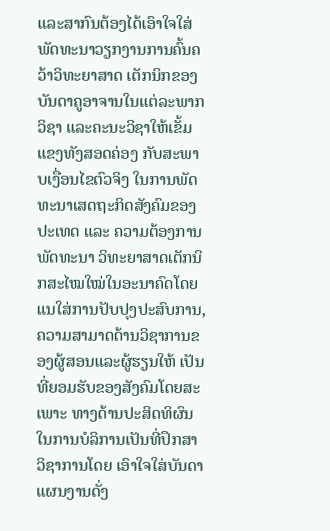ແລະສາກົນຕ້ອງໄດ້ເອົາໃຈໃສ່ພັດທະນາວຽກງານການຄົ້ນຄວ້າວິທະຍາສາດ ເຕັກນິກຂອງບັນດາຄູອາຈານໃນແຕ່ລະພາກວິຊາ ແລະຄະນະວິຊາໃຫ້ເຂັ້ມແຂງທັງສອດຄ່ອງ ກັບສະພາບເງື່ອນໄຂຕົວຈິງ ໃນການພັດທະນາເສດຖະກິດສັງຄົມຂອງປະເທດ ແລະ ຄວາມຕ້ອງການ ພັດທະນາ ວິທະຍາສາດເຕັກນິກສະໄໝໃໝ່ໃນອະນາຄົດໂດຍແນໃສ່ການປັບປຸງປະສົບການ, ຄວາມສາມາດດ້ານວິຊາການຂອງຜູ້ສອນແລະຜູ້ຮຽນໃຫ້ ເປັນທີ່ຍອມຮັບຂອງສັງຄົມໂດຍສະເພາະ ທາງດ້ານປະສິດທິຜົນໃນການບໍລິການເປັນທີ່ປຶກສາວິຊາການໂດຍ ເອົາໃຈໃສ່ບັນດາແຜນງານດັ່ງ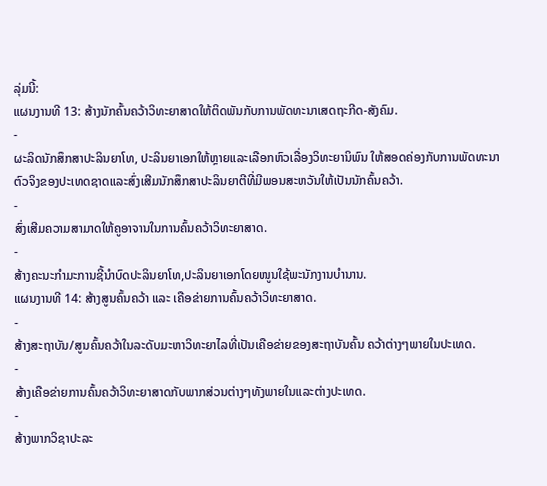ລຸ່ມນີ້:
ແຜນງານທີ 13: ສ້າງນັກຄົ້ນຄວ້າວິທະຍາສາດໃຫ້ຕິດພັນກັບການພັດທະນາເສດຖະກີດ-ສັງຄົມ.
-
ຜະລິດນັກສຶກສາປະລິນຍາໂທ, ປະລິນຍາເອກໃຫ້ຫຼາຍແລະເລືອກຫົວເລື່ອງວິທະຍານິພົນ ໃຫ້ສອດຄ່ອງກັບການພັດທະນາຕົວຈິງຂອງປະເທດຊາດແລະສົ່ງເສີມນັກສຶກສາປະລິນຍາຕີທີ່ມີພອນສະຫວັນໃຫ້ເປັນນັກຄົ້ນຄວ້າ.
-
ສົ່ງເສີມຄວາມສາມາດໃຫ້ຄູອາຈານໃນການຄົ້ນຄວ້າວິທະຍາສາດ.
-
ສ້າງຄະນະກຳມະການຊີ້ນຳບົດປະລິນຍາໂທ,ປະລິນຍາເອກໂດຍໜູນໃຊ້ພະນັກງານບຳນານ.
ແຜນງານທີ 14: ສ້າງສູນຄົ້ນຄວ້າ ແລະ ເຄືອຂ່າຍການຄົ້ນຄວ້າວິທະຍາສາດ.
-
ສ້າງສະຖາບັນ/ສູນຄົ້ນຄວ້າໃນລະດັບມະຫາວິທະຍາໄລທີ່ເປັນເຄືອຂ່າຍຂອງສະຖາບັນຄົ້ນ ຄວ້າຕ່າງໆພາຍໃນປະເທດ.
-
ສ້າງເຄືອຂ່າຍການຄົ້ນຄວ້າວິທະຍາສາດກັບພາກສ່ວນຕ່າງໆທັງພາຍໃນແລະຕ່າງປະເທດ.
-
ສ້າງພາກວິຊາປະລະ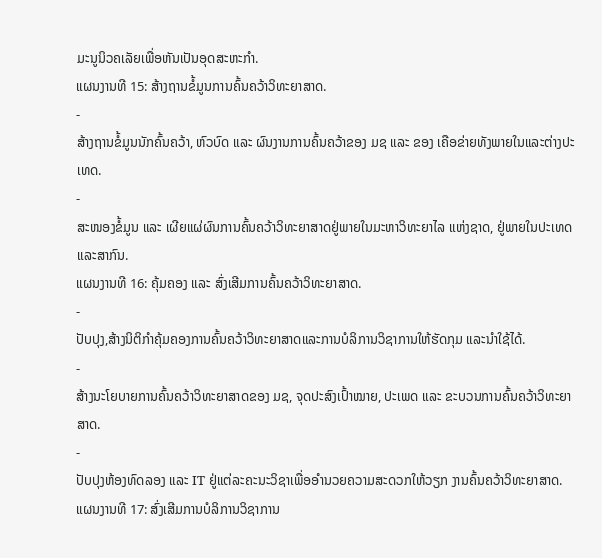ມະນູນິວຄເລັຍເພື່ອຫັນເປັນອຸດສະຫະກຳ.
ແຜນງານທີ 15: ສ້າງຖານຂໍ້ມູນການຄົ້ນຄວ້າວິທະຍາສາດ.
-
ສ້າງຖານຂໍ້ມູນນັກຄົ້ນຄວ້າ, ຫົວບົດ ແລະ ຜົນງານການຄົ້ນຄວ້າຂອງ ມຊ ແລະ ຂອງ ເຄືອຂ່າຍທັງພາຍໃນແລະຕ່າງປະເທດ.
-
ສະໜອງຂໍ້ມູນ ແລະ ເຜີຍແຜ່ຜົນການຄົ້ນຄວ້າວິທະຍາສາດຢູ່ພາຍໃນມະຫາວິທະຍາໄລ ແຫ່ງຊາດ, ຢູ່ພາຍໃນປະເທດແລະສາກົນ.
ແຜນງານທີ 16: ຄຸ້ມຄອງ ແລະ ສົ່ງເສີມການຄົ້ນຄວ້າວິທະຍາສາດ.
-
ປັບປຸງ,ສ້າງນິຕິກຳຄຸ້ມຄອງການຄົ້ນຄວ້າວິທະຍາສາດແລະການບໍລິການວິຊາການໃຫ້ຮັດກຸມ ແລະນຳໃຊ້ໄດ້.
-
ສ້າງນະໂຍບາຍການຄົ້ນຄວ້າວິທະຍາສາດຂອງ ມຊ, ຈຸດປະສົງເປົ້າໝາຍ, ປະເພດ ແລະ ຂະບວນການຄົ້ນຄວ້າວິທະຍາສາດ.
-
ປັບປຸງຫ້ອງທົດລອງ ແລະ IT ຢູ່ແຕ່ລະຄະນະວິຊາເພື່ອອຳນວຍຄວາມສະດວກໃຫ້ວຽກ ງານຄົ້ນຄວ້າວິທະຍາສາດ.
ແຜນງານທີ 17: ສົ່ງເສີມການບໍລິການວິຊາການ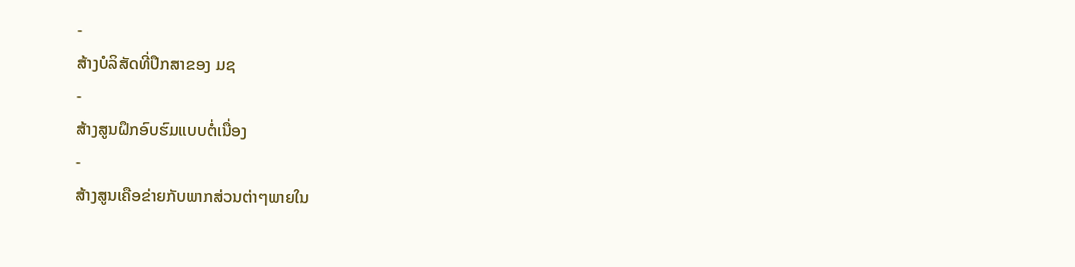-
ສ້າງບໍລິສັດທີ່ປຶກສາຂອງ ມຊ
-
ສ້າງສູນຝຶກອົບຮົມແບບຕໍ່ເນື່ອງ
-
ສ້າງສູນເຄືອຂ່າຍກັບພາກສ່ວນຕ່າໆພາຍໃນ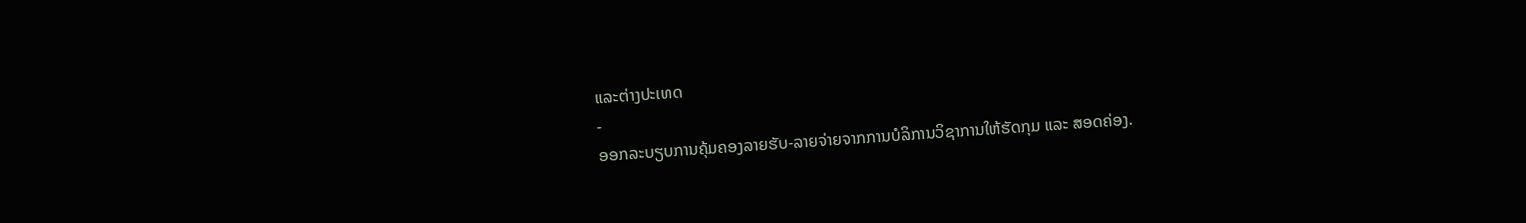ແລະຕ່າງປະເທດ
-
ອອກລະບຽບການຄຸ້ມຄອງລາຍຮັບ-ລາຍຈ່າຍຈາກການບໍລິການວິຊາການໃຫ້ຮັດກຸມ ແລະ ສອດຄ່ອງ.